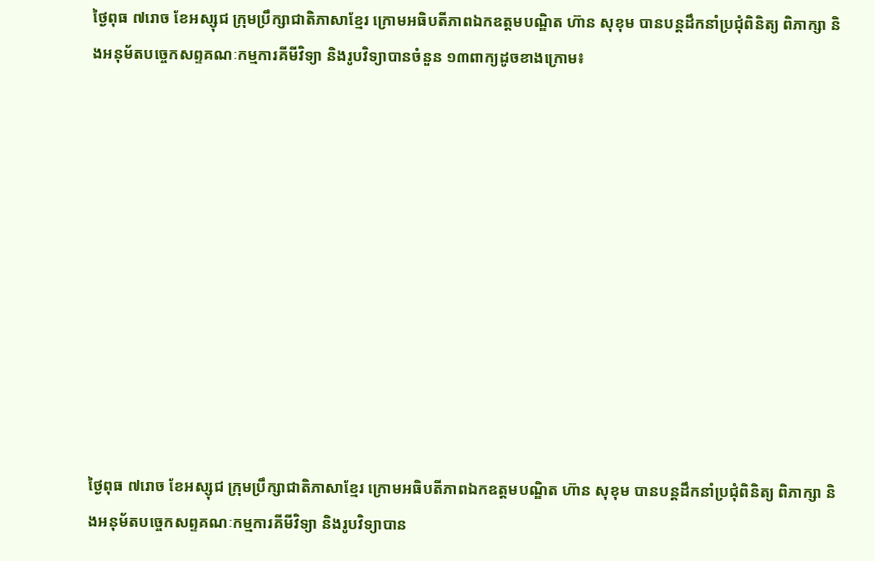ថ្ងៃពុធ ៧រោច ខែអស្សុជ ក្រុមប្រឹក្សាជាតិភាសាខ្មែរ ក្រោមអធិបតីភាពឯកឧត្តមបណ្ឌិត ហ៊ាន សុខុម បានបន្តដឹកនាំប្រជុំពិនិត្យ ពិភាក្សា និងអនុម័តបច្ចេកសព្ទគណៈកម្មការគីមីវិទ្យា និងរូបវិទ្យាបានចំនួន ១៣ពាក្យដូចខាងក្រោម៖











ថ្ងៃពុធ ៧រោច ខែអស្សុជ ក្រុមប្រឹក្សាជាតិភាសាខ្មែរ ក្រោមអធិបតីភាពឯកឧត្តមបណ្ឌិត ហ៊ាន សុខុម បានបន្តដឹកនាំប្រជុំពិនិត្យ ពិភាក្សា និងអនុម័តបច្ចេកសព្ទគណៈកម្មការគីមីវិទ្យា និងរូបវិទ្យាបាន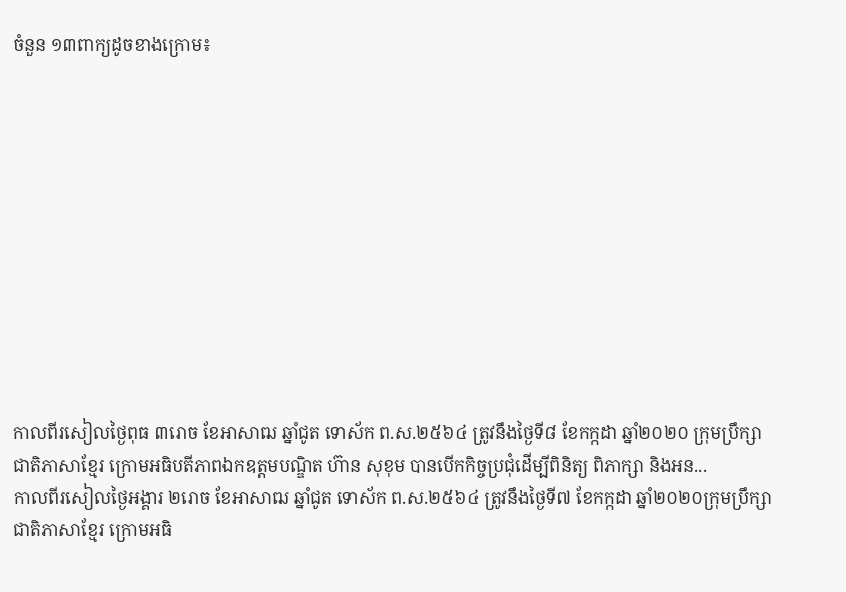ចំនួន ១៣ពាក្យដូចខាងក្រោម៖











កាលពីរសៀលថ្ងៃពុធ ៣រោច ខែអាសាឍ ឆ្នាំជូត ទោស័ក ព.ស.២៥៦៤ ត្រូវនឹងថ្ងៃទី៨ ខែកក្កដា ឆ្នាំ២០២០ ក្រុមប្រឹក្សាជាតិភាសាខ្មែរ ក្រោមអធិបតីភាពឯកឧត្តមបណ្ឌិត ហ៊ាន សុខុម បានបើកកិច្ចប្រជុំដើម្បីពិនិត្យ ពិភាក្សា និងអន...
កាលពីរសៀលថ្ងៃអង្គារ ២រោច ខែអាសាឍ ឆ្នាំជូត ទោស័ក ព.ស.២៥៦៤ ត្រូវនឹងថ្ងៃទី៧ ខែកក្កដា ឆ្នាំ២០២០ក្រុមប្រឹក្សាជាតិភាសាខ្មែរ ក្រោមអធិ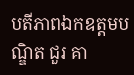បតីភាពឯកឧត្តមបណ្ឌិត ជួរ គា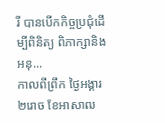រី បានបើកកិច្ចប្រជុំដើម្បីពិនិត្យ ពិភាក្សានិងអនុ...
កាលពីព្រឹក ថ្ងៃអង្គារ ២រោច ខែអាសាឍ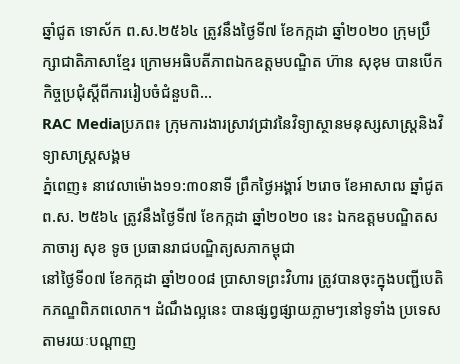ឆ្នាំជូត ទោស័ក ព.ស.២៥៦៤ ត្រូវនឹងថ្ងៃទី៧ ខែកក្កដា ឆ្នាំ២០២០ ក្រុមប្រឹក្សាជាតិភាសាខ្មែរ ក្រោមអធិបតីភាពឯកឧត្តមបណ្ឌិត ហ៊ាន សុខុម បានបើកកិច្ចប្រជុំស្ដីពីការរៀបចំជំនួបពិ...
RAC Mediaប្រភព៖ ក្រុមការងារស្រាវជ្រាវនៃវិទ្យាស្ថានមនុស្សសាស្ត្រនិងវិទ្យាសាស្ត្រសង្គម
ភ្នំពេញ៖ នាវេលាម៉ោង១១:៣០នាទី ព្រឹកថ្ងៃអង្គារ៍ ២រោច ខែអាសាឍ ឆ្នាំជូត ព.ស. ២៥៦៤ ត្រូវនឹងថ្ងៃទី៧ ខែកក្កដា ឆ្នាំ២០២០ នេះ ឯកឧត្ដមបណ្ឌិតសភាចារ្យ សុខ ទូច ប្រធានរាជបណ្ឌិត្យសភាកម្ពុជា
នៅថ្ងៃទី០៧ ខែកក្កដា ឆ្នាំ២០០៨ ប្រាសាទព្រះវិហារ ត្រូវបានចុះក្នុងបញ្ជីបេតិកភណ្ឌពិភពលោក។ ដំណឹងល្អនេះ បានផ្សព្វផ្សាយភ្លាមៗនៅទូទាំង ប្រទេសតាមរយៈបណ្ដាញ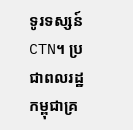ទូរទស្សន៍ CTN។ ប្រជាពលរដ្ឋកម្ពុជាគ្រ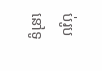ប់រូបនៅទូ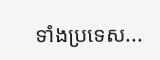ទាំងប្រទេស...